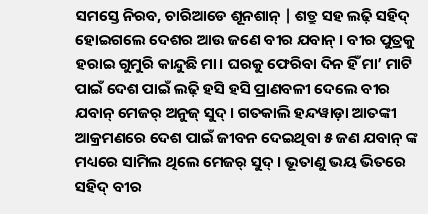ସମସ୍ତେ ନିରବ, ଚାରିଆଡେ ଶୂନଶାନ୍ | ଶତ୍ରୁ ସହ ଲଢ଼ି ସହିଦ୍ ହୋଇଗଲେ ଦେଶର ଆଉ ଜଣେ ବୀର ଯବାନ୍ । ବୀର ପୁତ୍ରକୁ ହରାଇ ଗୁମୁରି କାନ୍ଦୁଛି ମା। ଘରକୁ ଫେରିବା ଦିନ ହିଁ ମା’ ମାଟି ପାଇଁ ଦେଶ ପାଇଁ ଲଢ଼ି ହସି ହସି ପ୍ରାଣବଳୀ ଦେଲେ ବୀର ଯବାନ୍ ମେଜର୍ ଅନୁଜ୍ ସୁଦ୍ । ଗତକାଲି ହନ୍ଦୱାଡ଼ା ଆତଙ୍କୀ ଆକ୍ରମଣରେ ଦେଶ ପାଇଁ ଜୀବନ ଦେଇଥିବା ୫ ଜଣ ଯବାନ୍ ଙ୍କ ମଧ୍ୟରେ ସାମିଲ ଥିଲେ ମେଜର୍ ସୁଦ୍ । ଭୂତାଣୁ ଭୟ ଭିତରେ ସହିଦ୍ ବୀର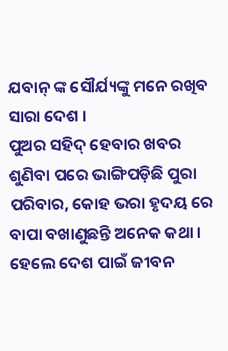ଯବାନ୍ ଙ୍କ ସୌର୍ଯ୍ୟଙ୍କୁ ମନେ ରଖିବ ସାରା ଦେଶ ।
ପୁଅର ସହିଦ୍ ହେବାର ଖବର ଶୁଣିବା ପରେ ଭାଙ୍ଗିପଡ଼ିଛି ପୁରା ପରିବାର, କୋହ ଭରା ହୃଦୟ ରେ ବାପା ବଖାଣୁଛନ୍ତି ଅନେକ କଥା । ହେଲେ ଦେଶ ପାଇଁ ଜୀବନ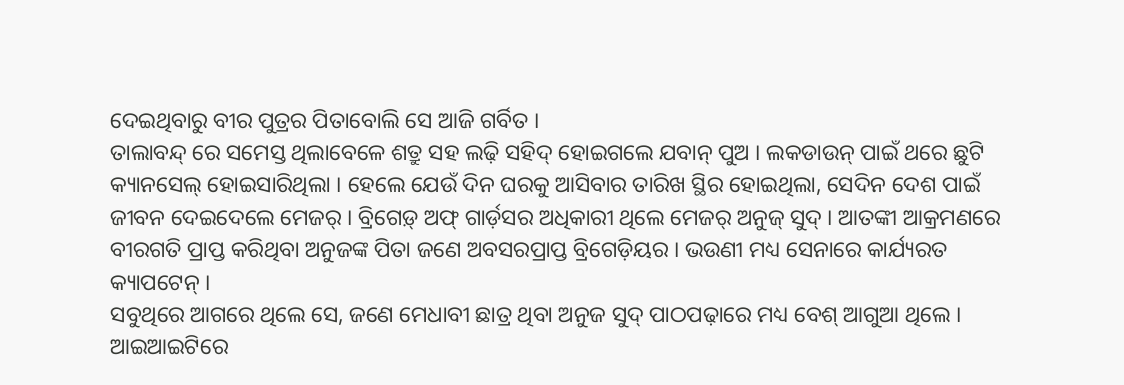ଦେଇଥିବାରୁ ବୀର ପୁତ୍ରର ପିତାବୋଲି ସେ ଆଜି ଗର୍ବିତ ।
ତାଲାବନ୍ଦ୍ ରେ ସମେସ୍ତ ଥିଲାବେଳେ ଶତ୍ରୁ ସହ ଲଢ଼ି ସହିଦ୍ ହୋଇଗଲେ ଯବାନ୍ ପୁଅ । ଲକଡାଉନ୍ ପାଇଁ ଥରେ ଛୁଟି କ୍ୟାନସେଲ୍ ହୋଇସାରିଥିଲା । ହେଲେ ଯେଉଁ ଦିନ ଘରକୁ ଆସିବାର ତାରିଖ ସ୍ଥିର ହୋଇଥିଲା, ସେଦିନ ଦେଶ ପାଇଁ ଜୀବନ ଦେଇଦେଲେ ମେଜର୍ । ବ୍ରିଗେଡ଼୍ ଅଫ୍ ଗାର୍ଡ଼ସର ଅଧିକାରୀ ଥିଲେ ମେଜର୍ ଅନୁଜ୍ ସୁଦ୍ । ଆତଙ୍କୀ ଆକ୍ରମଣରେ ବୀରଗତି ପ୍ରାପ୍ତ କରିଥିବା ଅନୁଜଙ୍କ ପିତା ଜଣେ ଅବସରପ୍ରାପ୍ତ ବ୍ରିଗେଡ଼ିୟର । ଭଉଣୀ ମଧ୍ୟ ସେନାରେ କାର୍ଯ୍ୟରତ କ୍ୟାପଟେନ୍ ।
ସବୁଥିରେ ଆଗରେ ଥିଲେ ସେ, ଜଣେ ମେଧାବୀ ଛାତ୍ର ଥିବା ଅନୁଜ ସୁଦ୍ ପାଠପଢ଼ାରେ ମଧ୍ୟ ବେଶ୍ ଆଗୁଆ ଥିଲେ । ଆଇଆଇଟିରେ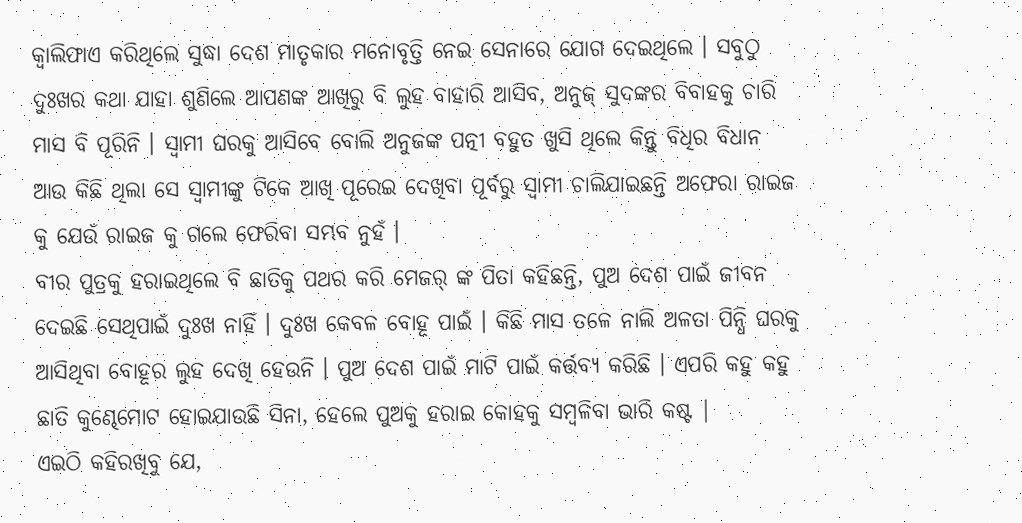କ୍ୱାଲିଫାଏ କରିଥିଲେ ସୁଦ୍ଧା ଦେଶ ମାତୃକାର ମନୋବୃତ୍ତି ନେଇ ସେନାରେ ଯୋଗ ଦେଇଥିଲେ । ସବୁଠୁ ଦୁଃଖର କଥା ଯାହା ଶୁଣିଲେ ଆପଣଙ୍କ ଆଖିରୁ ବି ଲୁହ ବାହାରି ଆସିବ, ଅନୁଜ୍ ସୁଦଙ୍କର ବିବାହକୁ ଚାରି ମାସ ବି ପୂରିନି । ସ୍ୱାମୀ ଘରକୁ ଆସିବେ ବୋଲି ଅନୁଜଙ୍କ ପତ୍ନୀ ବହୁତ ଖୁସି ଥିଲେ କିନ୍ତୁ ବିଧିର ବିଧାନ ଆଉ କିଛି ଥିଲା ସେ ସ୍ୱାମୀଙ୍କୁ ଟିକେ ଆଖି ପୂରେଇ ଦେଖିବା ପୂର୍ବରୁ ସ୍ୱାମୀ ଚାଲିଯାଇଛନ୍ତି ଅଫେରା ରାଇଜ କୁ ଯେଉଁ ରାଇଜ କୁ ଗଲେ ଫେରିବା ସମ୍ଭବ ନୁହଁ ।
ବୀର ପୁତ୍ରକୁ ହରାଇଥିଲେ ବି ଛାତିକୁ ପଥର କରି ମେଜର୍ ଙ୍କ ପିତା କହିଛନ୍ତି, ପୁଅ ଦେଶ ପାଇଁ ଜୀବନ ଦେଇଛି ସେଥିପାଇଁ ଦୁଃଖ ନାହିଁ । ଦୁଃଖ କେବଳ ବୋହୂ ପାଇଁ । କିଛି ମାସ ତଳେ ନାଲି ଅଳତା ପିନ୍ଧି ଘରକୁ ଆସିଥିବା ବୋହୂର ଲୁହ ଦେଖି ହେଉନି । ପୁଅ ଦେଶ ପାଇଁ ମାଟି ପାଇଁ କର୍ତ୍ତବ୍ୟ କରିଛି । ଏପରି କହୁ କହୁ ଛାତି କୁଣ୍ଢେମୋଟ ହୋଇଯାଉଛି ସିନା, ହେଲେ ପୁଅକୁ ହରାଇ କୋହକୁ ସମ୍ବଳିବା ଭାରି କଷ୍ଟ |
ଏଇଠି କହିରଖିବୁ ଯେ,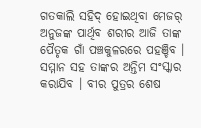ଗତକାଲି ସହିଦ୍ ହୋଇଥିବା ମେଜର୍ ଅନୁଜଙ୍କ ପାର୍ଥିବ ଶରୀର ଆଜି ତାଙ୍କ ପୈତୃକ ଗାଁ ପଞ୍ଚକୁଳରରେ ପହଞ୍ଚିବ । ସମ୍ମାନ ସହ ତାଙ୍କର ଅନ୍ତିମ ସଂସ୍କାର କରାଯିବ । ବୀର ପୁତ୍ରର ଶେଷ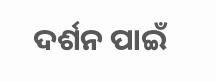ଦର୍ଶନ ପାଇଁ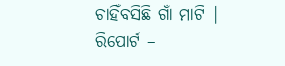ଚାହିଁବସିଛି ଗାଁ ମାଟି |
ରିପୋର୍ଟ –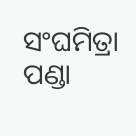ସଂଘମିତ୍ରା ପଣ୍ଡା